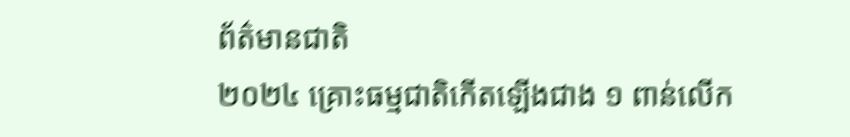ព័ត៌មានជាតិ
២០២៤ គ្រោះធម្មជាតិកើតឡើងជាង ១ ពាន់លើក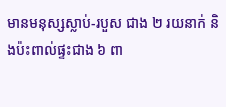មានមនុស្សស្លាប់-របួស ជាង ២ រយនាក់ និងប៉ះពាល់ផ្ទះជាង ៦ ពា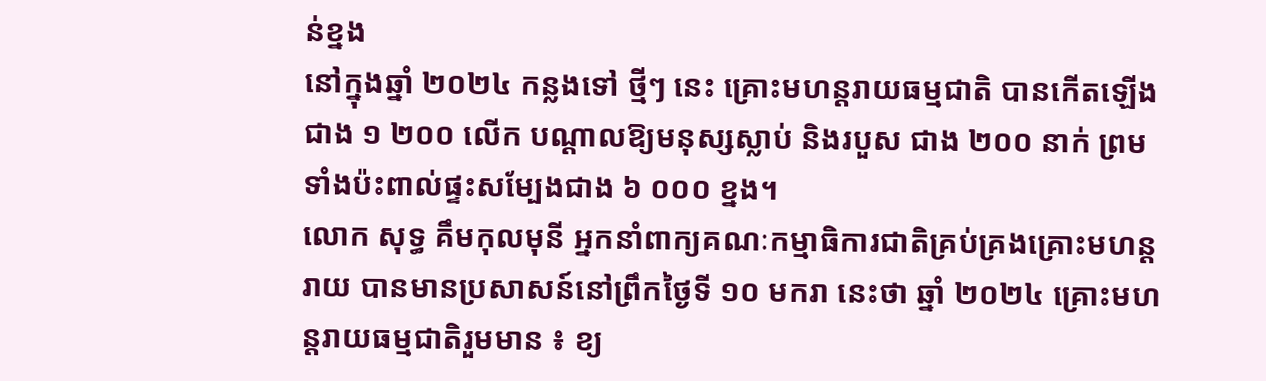ន់ខ្នង
នៅក្នុងឆ្នាំ ២០២៤ កន្លងទៅ ថ្មីៗ នេះ គ្រោះមហន្តរាយធម្មជាតិ បានកើតឡើងជាង ១ ២០០ លើក បណ្ដាលឱ្យមនុស្សស្លាប់ និងរបួស ជាង ២០០ នាក់ ព្រមទាំងប៉ះពាល់ផ្ទះសម្បែងជាង ៦ ០០០ ខ្នង។
លោក សុទ្ធ គឹមកុលមុនី អ្នកនាំពាក្យគណៈកម្មាធិការជាតិគ្រប់គ្រងគ្រោះមហន្តរាយ បានមានប្រសាសន៍នៅព្រឹកថ្ងៃទី ១០ មករា នេះថា ឆ្នាំ ២០២៤ គ្រោះមហន្តរាយធម្មជាតិរួមមាន ៖ ខ្យ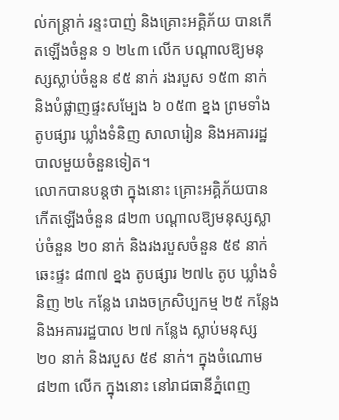ល់កន្ត្រាក់ រន្ទះបាញ់ និងគ្រោះអគ្គិភ័យ បានកើតឡើងចំនួន ១ ២៤៣ លើក បណ្តាលឱ្យមនុស្សស្លាប់ចំនួន ៩៥ នាក់ រងរបួស ១៥៣ នាក់ និងបំផ្លាញផ្ទះសម្បែង ៦ ០៥៣ ខ្នង ព្រមទាំងតូបផ្សារ ឃ្លាំងទំនិញ សាលារៀន និងអគាររដ្ឋបាលមួយចំនួនទៀត។
លោកបានបន្តថា ក្នុងនោះ គ្រោះអគ្គិភ័យបានកើតឡើងចំនួន ៨២៣ បណ្ដាលឱ្យមនុស្សស្លាប់ចំនួន ២០ នាក់ និងរងរបួសចំនួន ៥៩ នាក់ ឆេះផ្ទះ ៨៣៧ ខ្នង តូបផ្សារ ២៧៤ តូប ឃ្លាំងទំនិញ ២៤ កន្លែង រោងចក្រសិប្បកម្ម ២៥ កន្លែង និងអគាររដ្ឋបាល ២៧ កន្លែង ស្លាប់មនុស្ស ២០ នាក់ និងរបួស ៥៩ នាក់។ ក្នុងចំណោម ៨២៣ លើក ក្នុងនោះ នៅរាជធានីភ្នំពេញ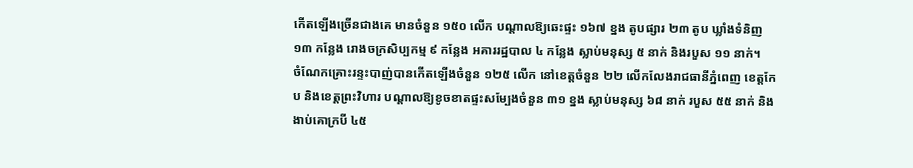កើតឡើងច្រើនជាងគេ មានចំនួន ១៥០ លើក បណ្តាលឱ្យឆេះផ្ទះ ១៦៧ ខ្នង តូបផ្សារ ២៣ តូប ឃ្លាំងទំនិញ ១៣ កន្លែង រោងចក្រសិប្បកម្ម ៩ កន្លែង អគាររដ្ឋបាល ៤ កន្លែង ស្លាប់មនុស្ស ៥ នាក់ និងរបួស ១១ នាក់។
ចំណែកគ្រោះរន្ទះបាញ់បានកើតឡើងចំនួន ១២៥ លើក នៅខេត្តចំនួន ២២ លើកលែងរាជធានីភ្នំពេញ ខេត្តកែប និងខេត្តព្រះវិហារ បណ្ដាលឱ្យខូចខាតផ្ទះសម្បែងចំនួន ៣១ ខ្នង ស្លាប់មនុស្ស ៦៨ នាក់ របួស ៥៥ នាក់ និងងាប់គោក្របី ៤៥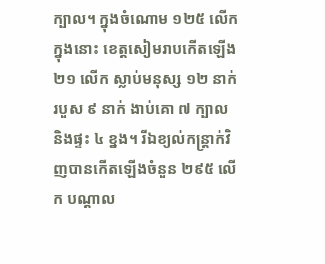ក្បាល។ ក្នុងចំណោម ១២៥ លើក ក្នុងនោះ ខេត្តសៀមរាបកើតឡើង ២១ លើក ស្លាប់មនុស្ស ១២ នាក់ របួស ៩ នាក់ ងាប់គោ ៧ ក្បាល និងផ្ទះ ៤ ខ្នង។ រីឯខ្យល់កន្ត្រាក់វិញបានកើតឡើងចំនួន ២៩៥ លើក បណ្ដាល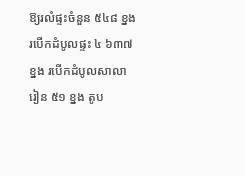ឱ្យរលំផ្ទះចំនួន ៥៤៨ ខ្នង របើកដំបូលផ្ទះ ៤ ៦៣៧ ខ្នង របើកដំបូលសាលារៀន ៥១ ខ្នង តូប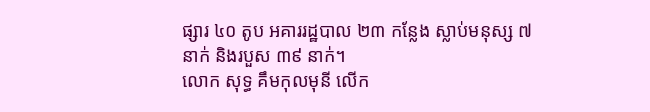ផ្សារ ៤០ តូប អគាររដ្ឋបាល ២៣ កន្លែង ស្លាប់មនុស្ស ៧ នាក់ និងរបួស ៣៩ នាក់។
លោក សុទ្ធ គឹមកុលមុនី លើក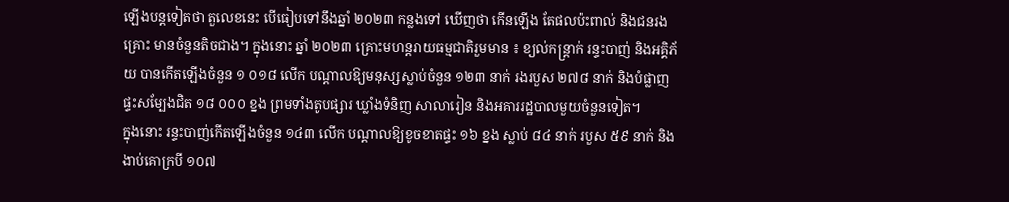ឡើងបន្តទៀតថា តួលេខនេះ បើធៀបទៅនឹងឆ្នាំ ២០២៣ កន្លងទៅ ឃើញថា កើនឡើង តែផលប៉ះពាល់ និងជនរងគ្រោះ មានចំនួនតិចជាង។ ក្នុងនោះ ឆ្នាំ ២០២៣ គ្រោះមហន្តរាយធម្មជាតិរួមមាន ៖ ខ្យល់កន្ត្រាក់ រន្ទះបាញ់ និងអគ្គិភ័យ បានកើតឡើងចំនួន ១ ០១៨ លើក បណ្តាលឱ្យមនុស្សស្លាប់ចំនួន ១២៣ នាក់ រងរបួស ២៧៨ នាក់ និងបំផ្លាញផ្ទះសម្បែងជិត ១៨ ០០០ ខ្នង ព្រមទាំងតូបផ្សារ ឃ្លាំងទំនិញ សាលារៀន និងអគាររដ្ឋបាលមួយចំនួនទៀត។
ក្នុងនោះ រន្ទះបាញ់កើតឡើងចំនួន ១៤៣ លើក បណ្តាលឱ្យខូចខាតផ្ទះ ១៦ ខ្នង ស្លាប់ ៨៤ នាក់ របួស ៥៩ នាក់ និងងាប់គោក្របី ១០៧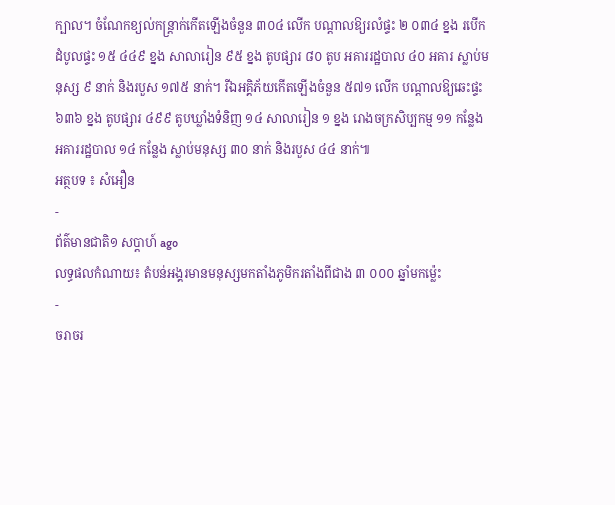ក្បាល។ ចំណែកខ្យល់កន្ត្រាក់កើតឡើងចំនួន ៣០៤ លើក បណ្តាលឱ្យរលំផ្ទះ ២ ០៣៤ ខ្នង របើកដំបូលផ្ទះ ១៥ ៤៤៩ ខ្នង សាលារៀន ៩៥ ខ្នង តូបផ្សារ ៨០ តូប អគាររដ្ឋបាល ៤០ អគារ ស្លាប់មនុស្ស ៩ នាក់ និងរបួស ១៧៥ នាក់។ រីឯអគ្គិភ័យកើតឡើងចំនួន ៥៧១ លើក បណ្តាលឱ្យឆេះផ្ទះ ៦៣៦ ខ្នង តូបផ្សារ ៤៩៩ តូបឃ្លាំងទំនិញ ១៤ សាលារៀន ១ ខ្នង រោងចក្រសិប្បកម្ម ១១ កន្លែង អគាររដ្ឋបាល ១៤ កន្លែង ស្លាប់មនុស្ស ៣០ នាក់ និងរបួស ៤៤ នាក់៕
អត្ថបទ ៖ សំអឿន
-
ព័ត៌មានជាតិ១ សប្តាហ៍ ago
លទ្ធផលកំណាយ៖ តំបន់អង្គរមានមនុស្សមកតាំងភូមិករតាំងពីជាង ៣ ០០០ ឆ្នាំមកម្ល៉េះ
-
ចរាចរ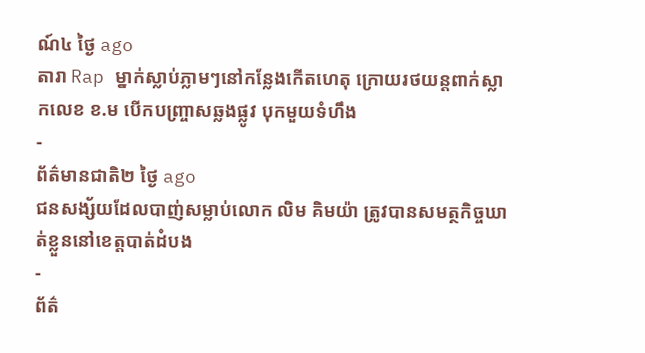ណ៍៤ ថ្ងៃ ago
តារា Rap ម្នាក់ស្លាប់ភ្លាមៗនៅកន្លែងកើតហេតុ ក្រោយរថយន្ដពាក់ស្លាកលេខ ខ.ម បើកបញ្ច្រាសឆ្លងផ្លូវ បុកមួយទំហឹង
-
ព័ត៌មានជាតិ២ ថ្ងៃ ago
ជនសង្ស័យដែលបាញ់សម្លាប់លោក លិម គិមយ៉ា ត្រូវបានសមត្ថកិច្ចឃាត់ខ្លួននៅខេត្តបាត់ដំបង
-
ព័ត៌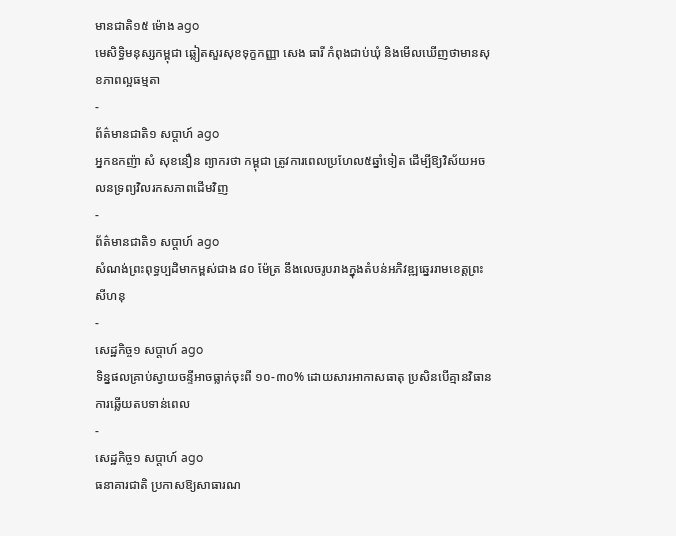មានជាតិ១៥ ម៉ោង ago
មេសិទ្ធិមនុស្សកម្ពុជា ឆ្លៀតសួរសុខទុក្ខកញ្ញា សេង ធារី កំពុងជាប់ឃុំ និងមើលឃើញថាមានសុខភាពល្អធម្មតា
-
ព័ត៌មានជាតិ១ សប្តាហ៍ ago
អ្នកឧកញ៉ា សំ សុខនឿន ព្យាករថា កម្ពុជា ត្រូវការពេលប្រហែល៥ឆ្នាំទៀត ដើម្បីឱ្យវិស័យអចលនទ្រព្យវិលរកសភាពដើមវិញ
-
ព័ត៌មានជាតិ១ សប្តាហ៍ ago
សំណង់ព្រះពុទ្ធប្បដិមាកម្ពស់ជាង ៨០ ម៉ែត្រ នឹងលេចរូបរាងក្នុងតំបន់អភិវឌ្ឍឆ្នេររាមខេត្តព្រះសីហនុ
-
សេដ្ឋកិច្ច១ សប្តាហ៍ ago
ទិន្នផលគ្រាប់ស្វាយចន្ទីអាចធ្លាក់ចុះពី ១០-៣០% ដោយសារអាកាសធាតុ ប្រសិនបើគ្មានវិធានការឆ្លើយតបទាន់ពេល
-
សេដ្ឋកិច្ច១ សប្តាហ៍ ago
ធនាគារជាតិ ប្រកាសឱ្យសាធារណ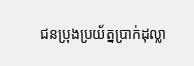ជនប្រុងប្រយ័ត្នប្រាក់ដុល្លា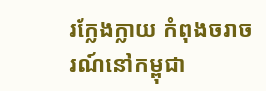រក្លែងក្លាយ កំពុងចរាចរណ៍នៅកម្ពុជា